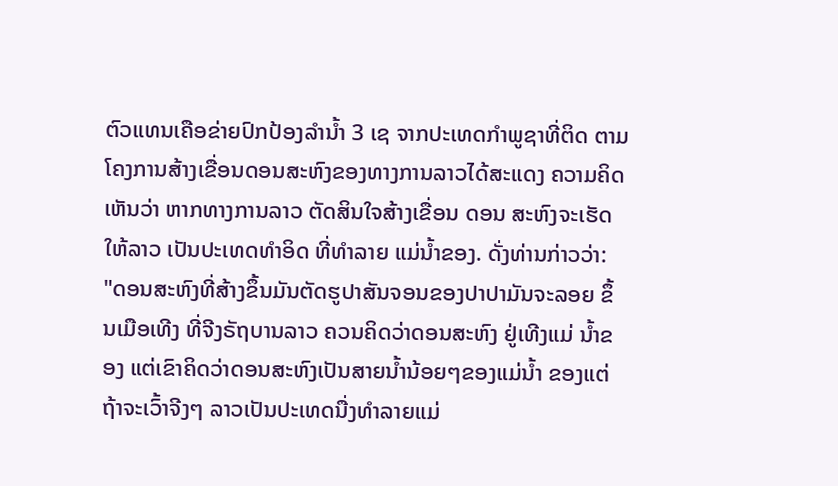ຕົວແທນເຄືອຂ່າຍປົກປ້ອງລໍານໍ້າ 3 ເຊ ຈາກປະເທດກໍາພູຊາທີ່ຕິດ ຕາມໂຄງການສ້າງເຂື່ອນດອນສະຫົງຂອງທາງການລາວໄດ້ສະແດງ ຄວາມຄິດເຫັນວ່າ ຫາກທາງການລາວ ຕັດສິນໃຈສ້າງເຂື່ອນ ດອນ ສະຫົງຈະເຮັດໃຫ້ລາວ ເປັນປະເທດທໍາອິດ ທີ່ທໍາລາຍ ແມ່ນໍ້າຂອງ. ດັ່ງທ່ານກ່າວວ່າ:
"ດອນສະຫົງທີ່ສ້າງຂຶ້ນມັນຕັດຮູປາສັນຈອນຂອງປາປາມັນຈະລອຍ ຂຶ້ນເມືອເທີງ ທີ່ຈີງຣັຖບານລາວ ຄວນຄິດວ່າດອນສະຫົງ ຢູ່ເທີງແມ່ ນໍ້າຂອງ ແຕ່ເຂົາຄິດວ່າດອນສະຫົງເປັນສາຍນໍ້ານ້ອຍໆຂອງແມ່ນໍ້າ ຂອງແຕ່ຖ້າຈະເວົ້າຈີງໆ ລາວເປັນປະເທດນື່ງທໍາລາຍແມ່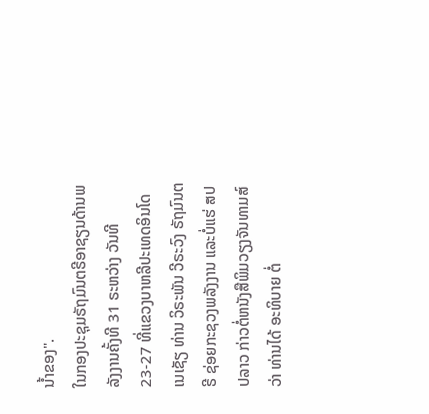ນໍ້າຂອງ".
ໃນກອງປະຊຸມຣັຖມົນຕຣີອາຊຽນດ້ານພລັງງານຄັ້ງທີ 31 ຣະຫວ່າງ ວັນທີ 23-27 ທີ່ແຂວງບາຫລີປະເທດອິນໂດເນເຊັຽ ທ່ານ ວິຣະພັນ ວີຣະວົງ ຣັຖມົນຕຣີ ຊ່ອຍກະຊວງພລັງງານ ແລະບໍ່ແຮ່ ສປປລາວ ກ່າວຕໍ່ຫນັງສືພິມວຽງຈັນທາມສ໌ວ່າ ທ່ານໄດ້ ອະທິບາຍ ຕໍ່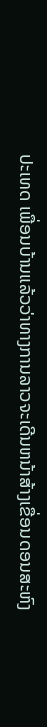ປະເທດ ເພື່ອນບ້ານແລ້ວວ່າທາງການລາວຈະເດີນຫນ້າສ້າງເຂື່ອນດອນສະຫົງ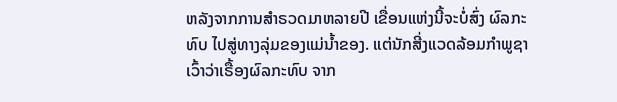ຫລັງຈາກການສໍາຣວດມາຫລາຍປີ ເຂື່ອນແຫ່ງນີ້ຈະບໍ່ສົ່ງ ຜົລກະທົບ ໄປສູ່ທາງລຸ່ມຂອງແມ່ນໍ້າຂອງ. ແຕ່ນັກສີ່ງແວດລ້ອມກໍາພູຊາ ເວົ້າວ່າເຣື້ອງຜົລກະທົບ ຈາກ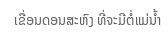ເຂື່ອນດອນສະຫົງ ທີ່ຈະມີຕໍ່ແມ່ນໍ້າ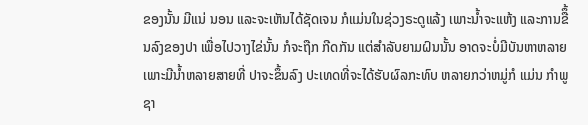ຂອງນັ້ນ ມີແນ່ ນອນ ແລະຈະເຫັນໄດ້ຊັດເຈນ ກໍແມ່ນໃນຊ່ວງຣະດູແລ້ງ ເພາະນໍ້າຈະແຫ້ງ ແລະການຂືຶ້ນລົງຂອງປາ ເພື່ອໄປວາງໄຂ່ນັ້ນ ກໍຈະຖືກ ກີດກັນ ແຕ່ສຳລັບຍາມຝົນນັ້ນ ອາດຈະບໍ່ມີບັນຫາຫລາຍ ເພາະມີນໍ້າຫລາຍສາຍທີ່ ປາຈະຂຶ້ນລົງ ປະເທດທີ່ຈະໄດ້ຮັບຜົລກະທົບ ຫລາຍກວ່າຫມູ່ກໍ ແມ່ນ ກໍາພູຊາ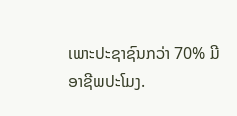ເພາະປະຊາຊົນກວ່າ 70% ມີອາຊີພປະໂມງ.